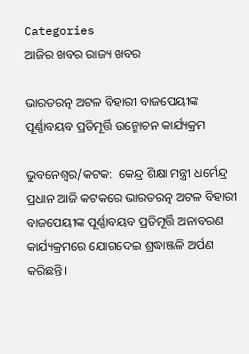Categories
ଆଜିର ଖବର ରାଜ୍ୟ ଖବର

ଭାରତରତ୍ନ ଅଟଳ ବିହାରୀ ବାଜପେୟୀଙ୍କ ପୂର୍ଣ୍ଣାବୟବ ପ୍ରତିମୂର୍ତ୍ତି ଉନ୍ମୋଚନ କାର୍ଯ୍ୟକ୍ରମ

ଭୁବନେଶ୍ୱର/କଟକ:  କେନ୍ଦ୍ର ଶିକ୍ଷା ମନ୍ତ୍ରୀ ଧର୍ମେନ୍ଦ୍ର ପ୍ରଧାନ ଆଜି କଟକରେ ଭାରତରତ୍ନ ଅଟଳ ବିହାରୀ ବାଜପେୟୀଙ୍କ ପୂର୍ଣ୍ଣାବୟବ ପ୍ରତିମୂର୍ତ୍ତି ଅନାବରଣ କାର୍ଯ୍ୟକ୍ରମରେ ଯୋଗଦେଇ ଶ୍ରଦ୍ଧାଞ୍ଜଳି ଅର୍ପଣ କରିଛନ୍ତି।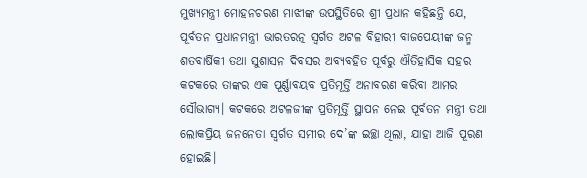ମୁଖ୍ୟମନ୍ତ୍ରୀ ମୋହନଚରଣ ମାଝୀଙ୍କ ଉପସ୍ଥିତିରେ ଶ୍ରୀ ପ୍ରଧାନ କହିଛନ୍ତି ଯେ, ପୂର୍ବତନ ପ୍ରଧାନମନ୍ତ୍ରୀ ଭାରତରତ୍ନ ସ୍ୱର୍ଗତ ଅଟଳ ବିହାରୀ ବାଜପେୟୀଙ୍କ ଜନ୍ମ ଶତବାର୍ଷିକୀ ତଥା ସୁଶାସନ ଦିବସର ଅବ୍ୟବହିତ ପୂର୍ବରୁ ଐତିହାସିକ ସହର କଟକରେ ତାଙ୍କର ଏକ ପୂର୍ଣ୍ଣାବୟବ ପ୍ରତିମୂର୍ତ୍ତି ଅନାବରଣ କରିବା ଆମର ସୌଭାଗ୍ୟ। କଟକରେ ଅଟଳଜୀଙ୍କ ପ୍ରତିମୂର୍ତ୍ତି ସ୍ଥାପନ ନେଇ ପୂର୍ବତନ ମନ୍ତ୍ରୀ ତଥା ଲୋକପ୍ରିୟ ଜନନେତା ସ୍ୱର୍ଗତ ସମୀର ଦେ’ଙ୍କ ଇଚ୍ଛା ଥିଲା, ଯାହା ଆଜି ପୂରଣ ହୋଇଛି।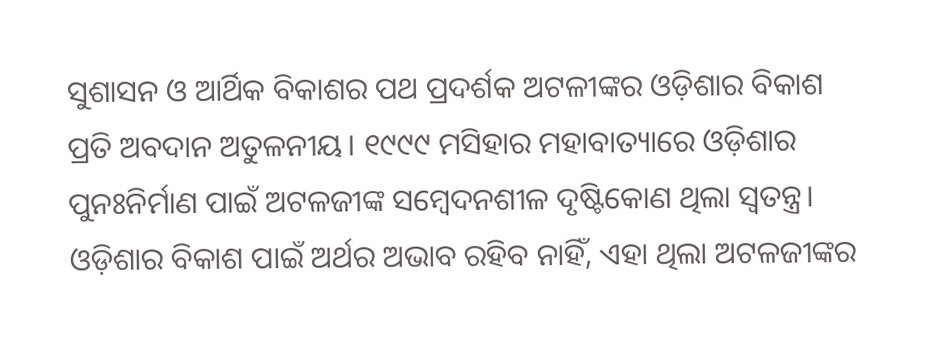ସୁଶାସନ ଓ ଆର୍ଥିକ ବିକାଶର ପଥ ପ୍ରଦର୍ଶକ ଅଟଳୀଙ୍କର ଓଡ଼ିଶାର ବିକାଶ ପ୍ରତି ଅବଦାନ ଅତୁଳନୀୟ। ୧୯୯୯ ମସିହାର ମହାବାତ୍ୟାରେ ଓଡ଼ିଶାର ପୁନଃନିର୍ମାଣ ପାଇଁ ଅଟଳଜୀଙ୍କ ସମ୍ବେଦନଶୀଳ ଦୃଷ୍ଟିକୋଣ ଥିଲା ସ୍ୱତନ୍ତ୍ର। ଓଡ଼ିଶାର ବିକାଶ ପାଇଁ ଅର୍ଥର ଅଭାବ ରହିବ ନାହିଁ, ଏହା ଥିଲା ଅଟଳଜୀଙ୍କର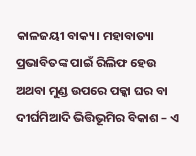କାଳଜୟୀ ବାକ୍ୟ। ମହାବାତ୍ୟା ପ୍ରଭାବିତଙ୍କ ପାଇଁ ରିଲିଫ ହେଉ ଅଥବା ମୁଣ୍ଡ ଉପରେ ପକ୍କା ଘର ବା ଦୀର୍ଘମିଆଦି ଭିତ୍ତିଭୂମିର ବିକାଶ – ଏ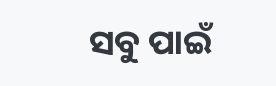ସବୁ ପାଇଁ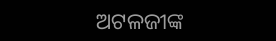ଅଟଳଜୀଙ୍କ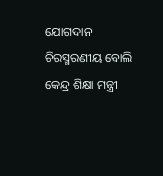ଯୋଗଦାନ ଚିରସ୍ମରଣୀୟ ବୋଲି କେନ୍ଦ୍ର ଶିକ୍ଷା ମନ୍ତ୍ରୀ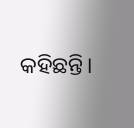କହିଛନ୍ତି।